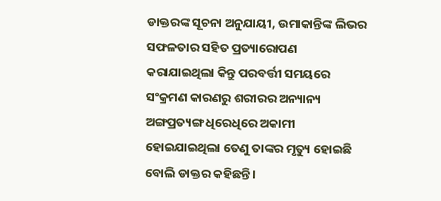ଡାକ୍ତରଙ୍କ ସୂଚନା ଅନୁଯାୟୀ, ଉମାକାନ୍ତିଙ୍କ ଲିଭର ସଫଳତାର ସହିତ ପ୍ରତ୍ୟାରୋପଣ କରାଯାଇଥିଲା କିନ୍ତୁ ପରବର୍ତ୍ତୀ ସମୟରେ ସଂକ୍ରମଣ କାରଣରୁ ଶରୀରର ଅନ୍ୟାନ୍ୟ ଅଙ୍ଗପ୍ରତ୍ୟଙ୍ଗ ଧିରେଧିରେ ଅକାମୀ ହୋଇଯାଇଥିଲା ତେଣୁ ତାଙ୍କର ମୃତ୍ୟୁ ହୋଇଛି ବୋଲି ଡାକ୍ତର କହିଛନ୍ତି।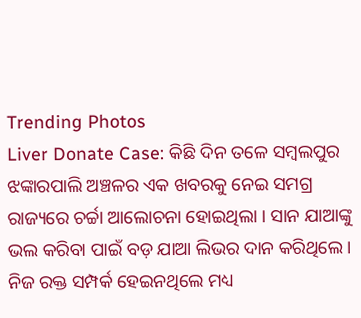Trending Photos
Liver Donate Case: କିଛି ଦିନ ତଳେ ସମ୍ବଲପୁର ଝଙ୍କାରପାଲି ଅଞ୍ଚଳର ଏକ ଖବରକୁ ନେଇ ସମଗ୍ର ରାଜ୍ୟରେ ଚର୍ଚ୍ଚା ଆଲୋଚନା ହୋଇଥିଲା । ସାନ ଯାଆଙ୍କୁ ଭଲ କରିବା ପାଇଁ ବଡ଼ ଯାଆ ଲିଭର ଦାନ କରିଥିଲେ । ନିଜ ରକ୍ତ ସମ୍ପର୍କ ହେଇନଥିଲେ ମଧ୍ୟ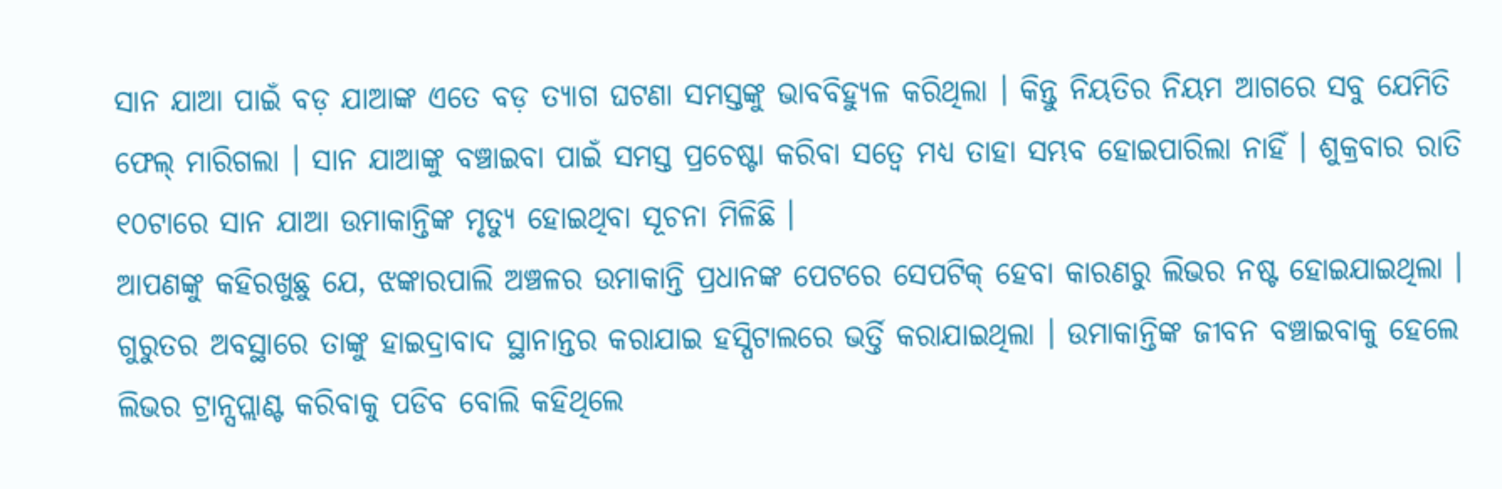ସାନ ଯାଆ ପାଇଁ ବଡ଼ ଯାଆଙ୍କ ଏତେ ବଡ଼ ତ୍ୟାଗ ଘଟଣା ସମସ୍ତଙ୍କୁ ଭାବବିହ୍ୟୁଳ କରିଥିଲା । କିନ୍ତୁ ନିୟତିର ନିୟମ ଆଗରେ ସବୁ ଯେମିତି ଫେଲ୍ ମାରିଗଲା । ସାନ ଯାଆଙ୍କୁ ବଞ୍ଚାଇବା ପାଇଁ ସମସ୍ତ ପ୍ରଚେଷ୍ଟା କରିବା ସତ୍ୱେ ମଧ୍ୟ ତାହା ସମ୍ଭବ ହୋଇପାରିଲା ନାହିଁ । ଶୁକ୍ରବାର ରାତି ୧୦ଟାରେ ସାନ ଯାଆ ଉମାକାନ୍ତିଙ୍କ ମୃତ୍ୟୁ ହୋଇଥିବା ସୂଚନା ମିଳିଛି ।
ଆପଣଙ୍କୁ କହିରଖୁଛୁ ଯେ, ଝଙ୍କାରପାଲି ଅଞ୍ଚଳର ଉମାକାନ୍ତି ପ୍ରଧାନଙ୍କ ପେଟରେ ସେପଟିକ୍ ହେବା କାରଣରୁ ଲିଭର ନଷ୍ଟ ହୋଇଯାଇଥିଲା । ଗୁରୁତର ଅବସ୍ଥାରେ ତାଙ୍କୁ ହାଇଦ୍ରାବାଦ ସ୍ଥାନାନ୍ତର କରାଯାଇ ହସ୍ପିଟାଲରେ ଭର୍ତ୍ତି କରାଯାଇଥିଲା । ଉମାକାନ୍ତିଙ୍କ ଜୀବନ ବଞ୍ଚାଇବାକୁ ହେଲେ ଲିଭର ଟ୍ରାନ୍ସପ୍ଲାଣ୍ଟ କରିବାକୁ ପଡିବ ବୋଲି କହିଥିଲେ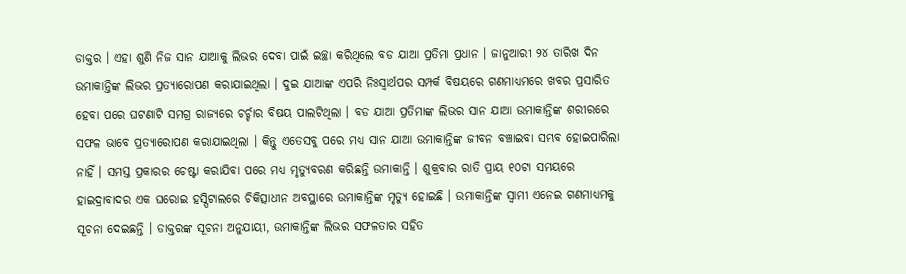ଡାକ୍ତର । ଏହା ଶୁଣି ନିଜ ସାନ ଯାଆକୁ ଲିଭର ଦେବା ପାଇଁ ଇଚ୍ଛା କରିଥିଲେ ବଡ ଯାଆ ପ୍ରତିମା ପ୍ରଧାନ । ଜାନୁଆରୀ ୨୪ ତାରିଖ ଦିନ ଉମାକାନ୍ତିଙ୍କ ଲିଭର ପ୍ରତ୍ୟାରୋପଣ କରାଯାଇଥିଲା । ଦୁଇ ଯାଆଙ୍କ ଏପରି ନିଃସ୍ବାର୍ଥପର ସମ୍ପର୍କ ବିଷୟରେ ଗଣମାଧ୍ୟମରେ ଖବର ପ୍ରସାରିତ ହେବା ପରେ ଘଟଣାଟି ସମଗ୍ର ରାଜ୍ୟରେ ଚର୍ଚ୍ଚାର ବିଷୟ ପାଲଟିଥିଲା । ବଡ ଯାଆ ପ୍ରତିମାଙ୍କ ଲିଭର ସାନ ଯାଆ ଉମାକାନ୍ତିଙ୍କ ଶରୀରରେ ସଫଳ ଭାବେ ପ୍ରତ୍ୟାରୋପଣ କରାଯାଇଥିଲା । କିନ୍ତୁ ଏତେସବୁ ପରେ ମଧ୍ୟ ସାନ ଯାଆ ଉମାକାନ୍ତିଙ୍କ ଜୀବନ ବଞ୍ଚାଇବା ସମ୍ଭବ ହୋଇପାରିଲା ନାହିଁ । ସମସ୍ତ ପ୍ରକାରର ଚେଷ୍ଟା କରାଯିବା ପରେ ମଧ୍ୟ ମୃତ୍ୟୁବରଣ କରିଛନ୍ତି ଉମାକାନ୍ତି । ଶୁକ୍ରବାର ରାତି ପ୍ରାୟ ୧୦ଟା ସମୟରେ ହାଇଦ୍ରାବାଦର ଏକ ଘରୋଇ ହସ୍ପିଟାଲରେ ଚିକିତ୍ସାଧୀନ ଅବସ୍ଥାରେ ଉମାକାନ୍ତିଙ୍କ ମୃତ୍ୟୁ ହୋଇଛି । ଉମାକାନ୍ତିଙ୍କ ସ୍ୱାମୀ ଏନେଇ ଗଣମାଧ୍ୟମକୁ ସୂଚନା ଦେଇଛନ୍ତି । ଡାକ୍ତରଙ୍କ ସୂଚନା ଅନୁଯାୟୀ, ଉମାକାନ୍ତିଙ୍କ ଲିଭର ସଫଳତାର ସହିତ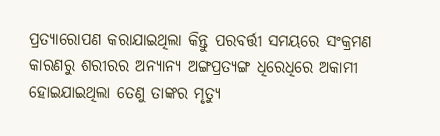ପ୍ରତ୍ୟାରୋପଣ କରାଯାଇଥିଲା କିନ୍ତୁ ପରବର୍ତ୍ତୀ ସମୟରେ ସଂକ୍ରମଣ କାରଣରୁ ଶରୀରର ଅନ୍ୟାନ୍ୟ ଅଙ୍ଗପ୍ରତ୍ୟଙ୍ଗ ଧିରେଧିରେ ଅକାମୀ ହୋଇଯାଇଥିଲା ତେଣୁ ତାଙ୍କର ମୃତ୍ୟୁ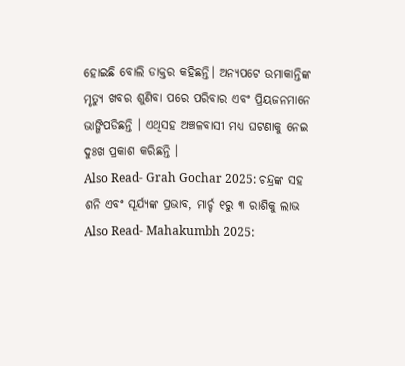ହୋଇଛି ବୋଲି ଡାକ୍ତର କହିଛନ୍ତି। ଅନ୍ୟପଟେ ଉମାକାନ୍ତିଙ୍କ ମୃତ୍ୟୁ ଖବର ଶୁଣିବା ପରେ ପରିବାର ଏବଂ ପ୍ରିୟଜନମାନେ ଭାଙ୍ଗିପଡିଛନ୍ତି । ଏଥିସହ ଅଞ୍ଚଳବାସୀ ମଧ୍ୟ ଘଟଣାକୁ ନେଇ ଦୁଃଖ ପ୍ରକାଶ କରିଛନ୍ତି ।
Also Read- Grah Gochar 2025: ଚନ୍ଦ୍ରଙ୍କ ସହ ଶନି ଏବଂ ସୂର୍ଯ୍ୟଙ୍କ ପ୍ରଭାବ, ମାର୍ଚ୍ଚ ୧ରୁ ୩ ରାଶିକୁ ଲାଭ
Also Read- Mahakumbh 2025: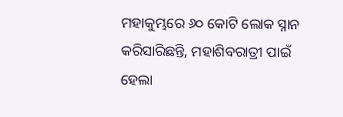ମହାକୁମ୍ଭରେ ୬୦ କୋଟି ଲୋକ ସ୍ନାନ କରିସାରିଛନ୍ତି, ମହାଶିବରାତ୍ରୀ ପାଇଁ ହେଲା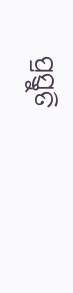ପ୍ରସ୍ତୁତି